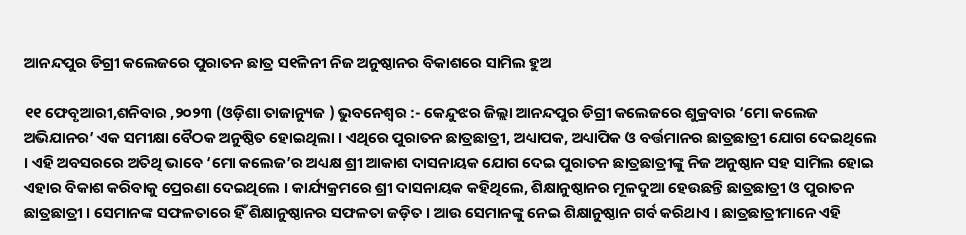ଆନନ୍ଦପୁର ଡିଗ୍ରୀ କଲେଜରେ ପୁରାତନ ଛାତ୍ର ସ୧ିଳନୀ ନିଜ ଅନୁଷ୍ଠାନର ବିକାଶରେ ସାମିଲ ହୁଅ

୧୧ ଫେବୃଆରୀ,ଶନିବାର ,୨୦୨୩ (ଓଡ଼ିଶା ତାଜାନ୍ୟୁଜ ) ଭୁବନେଶ୍ୱର :- କେନ୍ଦୁଝର ଜିଲ୍ଲା ଆନନ୍ଦପୁର ଡିଗ୍ରୀ କଲେଜରେ ଶୁକ୍ରବାର ‘ମୋ କଲେଜ ଅଭିଯାନର’ ଏକ ସମୀକ୍ଷା ବୈଠକ ଅନୁଷ୍ଠିତ ହୋଇଥିଲା । ଏଥିରେ ପୁରାତନ ଛାତ୍ରଛାତ୍ରୀ, ଅଧ୍ୟାପକ, ଅଧ୍ୟାପିକ ଓ ବର୍ତ୍ତମାନର ଛାତ୍ରଛାତ୍ରୀ ଯୋଗ ଦେଇଥିଲେ । ଏହି ଅବସରରେ ଅତିଥି ଭାବେ ‘ମୋ କଲେଜ’ର ଅଧ୍ୟକ୍ଷ ଶ୍ରୀ ଆକାଶ ଦାସନାୟକ ଯୋଗ ଦେଇ ପୁରାତନ ଛାତ୍ରଛାତ୍ରୀଙ୍କୁ ନିଜ ଅନୁଷ୍ଠାନ ସହ ସାମିଲ ହୋଇ ଏହାର ବିକାଶ କରିବାକୁ ପ୍ରେରଣା ଦେଇଥିଲେ । କାର୍ଯ୍ୟକ୍ରମରେ ଶ୍ରୀ ଦାସନାୟକ କହିଥିଲେ, ଶିକ୍ଷାନୁଷ୍ଠାନର ମୂଳଦୁଆ ହେଉଛନ୍ତି ଛାତ୍ରଛାତ୍ରୀ ଓ ପୁରାତନ ଛାତ୍ରଛାତ୍ରୀ । ସେମାନଙ୍କ ସଫଳତାରେ ହିଁ ଶିକ୍ଷାନୁଷ୍ଠାନର ସଫଳତା ଜଡ଼ିତ । ଆଉ ସେମାନଙ୍କୁ ନେଇ ଶିକ୍ଷାନୁଷ୍ଠାନ ଗର୍ବ କରିଥାଏ । ଛାତ୍ରଛାତ୍ରୀମାନେ ଏହି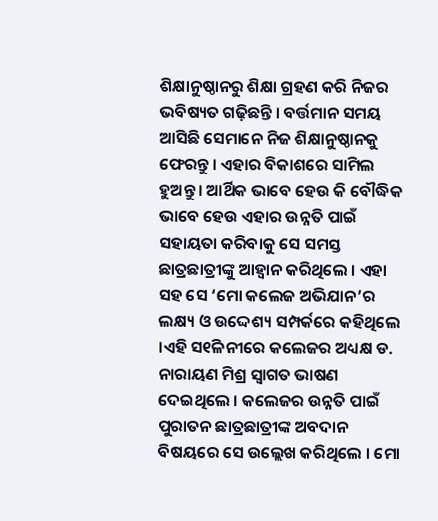ଶିକ୍ଷାନୁଷ୍ଠାନରୁ ଶିକ୍ଷା ଗ୍ରହଣ କରି ନିଜର ଭବିଷ୍ୟତ ଗଢ଼ିଛନ୍ତି । ବର୍ତ୍ତମାନ ସମୟ ଆସିଛି ସେମାନେ ନିଜ ଶିକ୍ଷାନୁଷ୍ଠାନକୁ ଫେରନ୍ତୁ । ଏହାର ବିକାଶରେ ସାମିଲ ହୁଅନ୍ତୁ । ଆର୍ଥିକ ଭାବେ ହେଉ କି ବୌଦ୍ଧିକ ଭାବେ ହେଉ ଏହାର ଉନ୍ନତି ପାଇଁ ସହାୟତା କରିବାକୁ ସେ ସମସ୍ତ ଛାତ୍ରଛାତ୍ରୀଙ୍କୁ ଆହ୍ୱାନ କରିଥିଲେ । ଏହା ସହ ସେ ‘ମୋ କଲେଜ ଅଭିଯାନ’ର ଲକ୍ଷ୍ୟ ଓ ଉଦ୍ଦେଶ୍ୟ ସମ୍ପର୍କରେ କହିଥିଲେ ।ଏହି ସ୧ିଳନୀରେ କଲେଜର ଅଧ୍ୟକ୍ଷ ଡ. ନାରାୟଣ ମିଶ୍ର ସ୍ୱାଗତ ଭାଷଣ ଦେଇଥିଲେ । କଲେଜର ଉନ୍ନତି ପାଇଁ ପୁରାତନ ଛାତ୍ରଛାତ୍ରୀଙ୍କ ଅବଦାନ ବିଷୟରେ ସେ ଉଲ୍ଲେଖ କରିଥିଲେ । ମୋ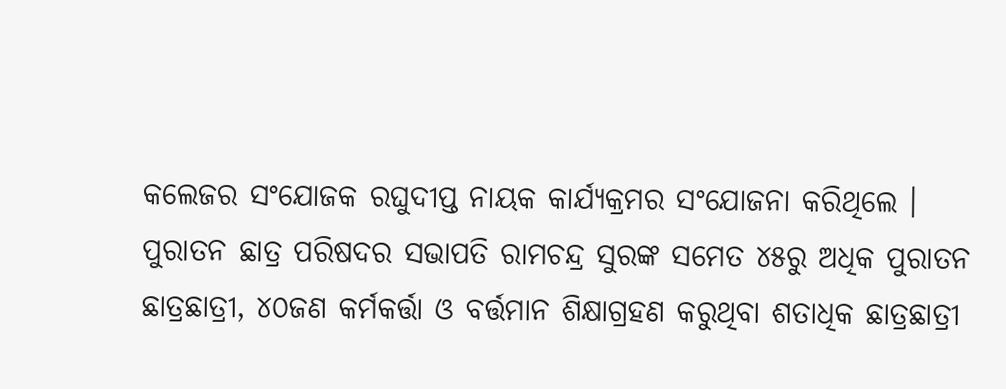କଲେଜର ସଂଯୋଜକ ରଘୁଦୀପ୍ତ ନାୟକ କାର୍ଯ୍ୟକ୍ରମର ସଂଯୋଜନା କରିଥିଲେ । ପୁରାତନ ଛାତ୍ର ପରିଷଦର ସଭାପତି ରାମଚନ୍ଦ୍ର ସୁରଙ୍କ ସମେତ ୪୫ରୁ ଅଧିକ ପୁରାତନ ଛାତ୍ରଛାତ୍ରୀ, ୪୦ଜଣ କର୍ମକର୍ତ୍ତା ଓ ବର୍ତ୍ତମାନ ଶିକ୍ଷାଗ୍ରହଣ କରୁଥିବା ଶତାଧିକ ଛାତ୍ରଛାତ୍ରୀ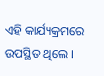ଏହି କାର୍ଯ୍ୟକ୍ରମରେ ଉପସ୍ଥିତ ଥିଲେ ।